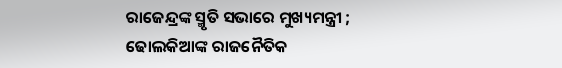ରାଜେନ୍ଦ୍ରଙ୍କ ସ୍ମୃତି ସଭାରେ ମୁଖ୍ୟମନ୍ତ୍ରୀ ; ଢୋଲକିଆଙ୍କ ରାଜନୈତିକ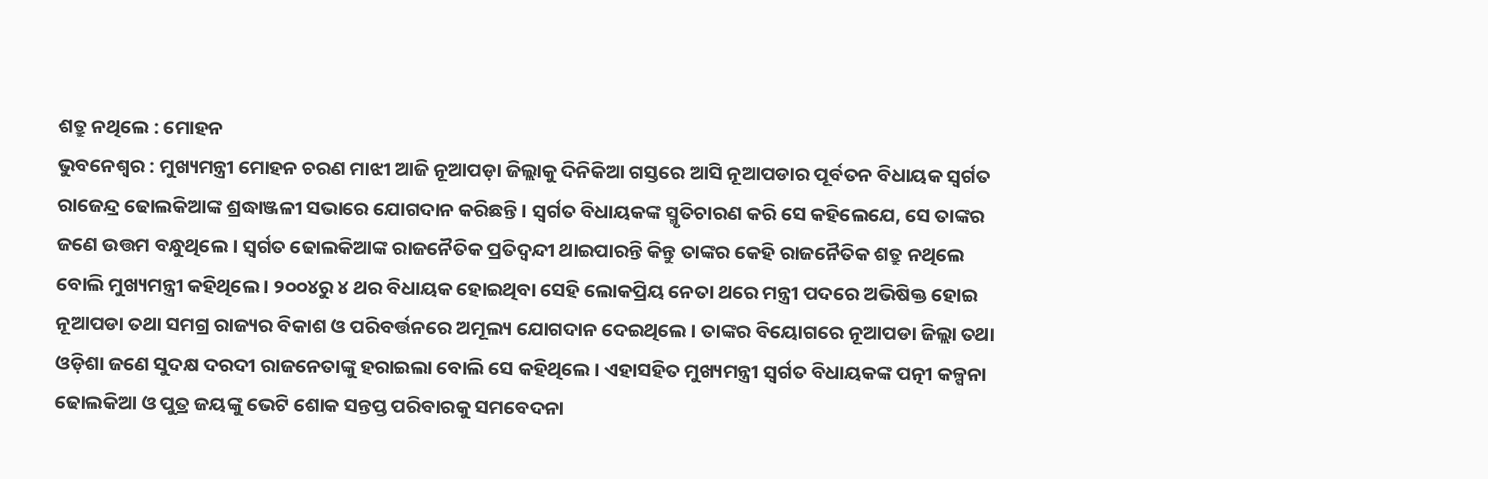ଶତ୍ରୁ ନଥିଲେ : ମୋହନ
ଭୁବନେଶ୍ୱର : ମୁଖ୍ୟମନ୍ତ୍ରୀ ମୋହନ ଚରଣ ମାଝୀ ଆଜି ନୂଆପଡ଼ା ଜିଲ୍ଲାକୁ ଦିନିକିଆ ଗସ୍ତରେ ଆସି ନୂଆପଡାର ପୂର୍ବତନ ବିଧାୟକ ସ୍ୱର୍ଗତ ରାଜେନ୍ଦ୍ର ଢୋଲକିଆଙ୍କ ଶ୍ରଦ୍ଧାଞ୍ଜଳୀ ସଭାରେ ଯୋଗଦାନ କରିଛନ୍ତି । ସ୍ୱର୍ଗତ ବିଧାୟକଙ୍କ ସ୍ମୃତିଚାରଣ କରି ସେ କହିଲେଯେ, ସେ ତାଙ୍କର ଜଣେ ଉତ୍ତମ ବନ୍ଧୁଥିଲେ । ସ୍ୱର୍ଗତ ଢୋଲକିଆଙ୍କ ରାଜନୈତିକ ପ୍ରତିଦ୍ୱନ୍ଦୀ ଥାଇପାରନ୍ତି କିନ୍ତୁ ତାଙ୍କର କେହି ରାଜନୈତିକ ଶତ୍ରୁ ନଥିଲେ ବୋଲି ମୁଖ୍ୟମନ୍ତ୍ରୀ କହିଥିଲେ । ୨୦୦୪ରୁ ୪ ଥର ବିଧାୟକ ହୋଇଥିବା ସେହି ଲୋକପ୍ରିୟ ନେତା ଥରେ ମନ୍ତ୍ରୀ ପଦରେ ଅଭିଷିକ୍ତ ହୋଇ ନୂଆପଡା ତଥା ସମଗ୍ର ରାଜ୍ୟର ବିକାଶ ଓ ପରିବର୍ତ୍ତନରେ ଅମୂଲ୍ୟ ଯୋଗଦାନ ଦେଇଥିଲେ । ତାଙ୍କର ବିୟୋଗରେ ନୂଆପଡା ଜିଲ୍ଲା ତଥା ଓଡ଼ିଶା ଜଣେ ସୁଦକ୍ଷ ଦରଦୀ ରାଜନେତାଙ୍କୁ ହରାଇଲା ବୋଲି ସେ କହିଥିଲେ । ଏହାସହିତ ମୁଖ୍ୟମନ୍ତ୍ରୀ ସ୍ୱର୍ଗତ ବିଧାୟକଙ୍କ ପତ୍ନୀ କଳ୍ପନା ଢୋଲକିଆ ଓ ପୁତ୍ର ଜୟଙ୍କୁ ଭେଟି ଶୋକ ସନ୍ତପ୍ତ ପରିବାରକୁ ସମବେଦନା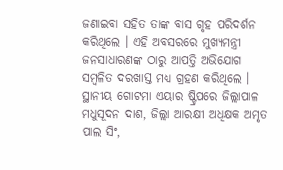ଜଣାଇବା ସହିତ ତାଙ୍କ ବାସ ଗୃହ ପରିଦର୍ଶନ କରିଥିଲେ । ଏହି ଅବସରରେ ମୁଖ୍ୟମନ୍ତ୍ରୀ ଜନସାଧାରଣଙ୍କ ଠାରୁ ଆପତ୍ତି ଅଭିଯୋଗ ସମ୍ବଳିତ ଦରଖାସ୍ତ ମଧ୍ୟ ଗ୍ରହଣ କରିଥିଲେ । ସ୍ଥାନୀୟ ଗୋଟମା ଏୟାର ଷ୍ଟ୍ରିପରେ ଜିଲ୍ଲାପାଳ ମଧୁସୂଦନ ଦାଶ, ଜିଲ୍ଲା ଆରକ୍ଷୀ ଅଧିକ୍ଷକ ଅମୃତ ପାଲ ସିଂ,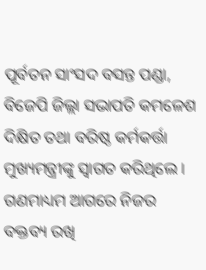ପୂର୍ବତନ ସାଂସଦ ବସନ୍ତ ପଣ୍ଡା, ବିଜେପି ଜିଲ୍ଲା ସଭାପତି କମଳେଶ ଦିକ୍ଷିତ ତଥା ବରିଷ୍ଠ କର୍ମକର୍ତ୍ତା ମୁଖ୍ୟମନ୍ତ୍ରୀଙ୍କୁ ସ୍ୱାଗତ କରିଥିଲେ । ଗଣମାଧ୍ୟମ ଆଗରେ ନିଜର ବକ୍ତବ୍ୟ ରଖି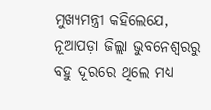ମୁଖ୍ୟମନ୍ତ୍ରୀ କହିଲେଯେ, ନୂଆପଡ଼ା ଜିଲ୍ଲା ଭୁବନେଶ୍ୱରରୁ ବହୁ ଦୂରରେ ଥିଲେ ମଧ୍ୟ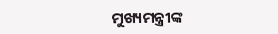ମୁଖ୍ୟମନ୍ତ୍ରୀଙ୍କ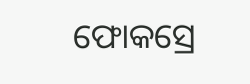ଫୋକସ୍ରେ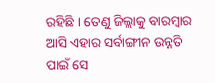ରହିଛି । ତେଣୁ ଜିଲ୍ଲାକୁ ବାରମ୍ବାର ଆସି ଏହାର ସର୍ବାଙ୍ଗୀନ ଉନ୍ନତି ପାଇଁ ସେ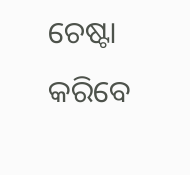ଚେଷ୍ଟା କରିବେ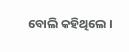ବୋଲି କହିଥିଲେ ।